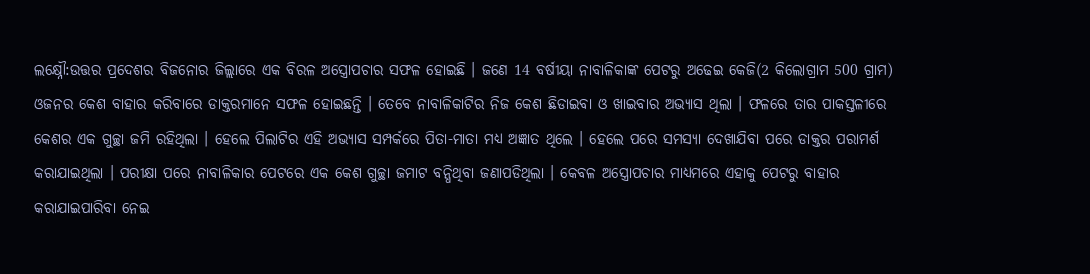ଲକ୍ଷ୍ନୌ:ଉତ୍ତର ପ୍ରଦେଶର ବିଜନୋର ଜିଲ୍ଲାରେ ଏକ ବିରଳ ଅସ୍ତ୍ରୋପଚାର ସଫଳ ହୋଇଛି । ଜଣେ 14 ବର୍ଷୀୟା ନାବାଳିକାଙ୍କ ପେଟରୁ ଅଢେଇ କେଜି(2 କିଲୋଗ୍ରାମ 500 ଗ୍ରାମ) ଓଜନର କେଶ ବାହାର କରିବାରେ ଡାକ୍ତରମାନେ ସଫଳ ହୋଇଛନ୍ତି । ତେବେ ନାବାଳିକାଟିର ନିଜ କେଶ ଛିଡାଇବା ଓ ଖାଇବାର ଅଭ୍ୟାସ ଥିଲା । ଫଳରେ ତାର ପାକସ୍ତଳୀରେ କେଶର ଏକ ଗୁଚ୍ଛା ଜମି ରହିଥିଲା । ହେଲେ ପିଲାଟିର ଏହି ଅଭ୍ୟାସ ସମ୍ପର୍କରେ ପିତା-ମାତା ମଧ୍ୟ ଅଜ୍ଞାତ ଥିଲେ । ହେଲେ ପରେ ସମସ୍ୟା ଦେଖାଯିବା ପରେ ଡାକ୍ତର ପରାମର୍ଶ କରାଯାଇଥିଲା । ପରୀକ୍ଷା ପରେ ନାବାଳିକାର ପେଟରେ ଏକ କେଶ ଗୁଚ୍ଛା ଜମାଟ ବନ୍ଧିଥିବା ଜଣାପଡିଥିଲା । କେବଳ ଅସ୍ତ୍ରୋପଚାର ମାଧ୍ୟମରେ ଏହାକୁ ପେଟରୁ ବାହାର କରାଯାଇପାରିବା ନେଇ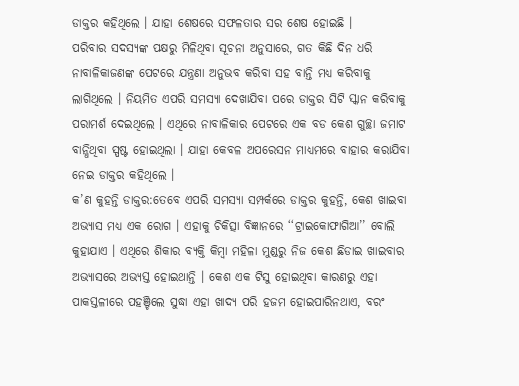ଡାକ୍ତର କହିଥିଲେ । ଯାହା ଶେଷରେ ସଫଳତାର ସର ଶେଷ ହୋଇଛି ।
ପରିବାର ସଦସ୍ୟଙ୍କ ପକ୍ଷରୁ ମିଳିଥିବା ସୂଚନା ଅନୁସାରେ, ଗତ କିଛି ଦିନ ଧରି ନାବାଳିକାଜଣଙ୍କ ପେଟରେ ଯନ୍ତ୍ରଣା ଅନୁଭବ କରିବା ସହ ବାନ୍ତି ମଧ୍ୟ କରିବାକୁ ଲାଗିଥିଲେ । ନିୟମିତ ଏପରି ସମସ୍ୟା ଦେଖାଯିବା ପରେ ଡାକ୍ତର ସିଟି ସ୍କାନ କରିବାକୁ ପରାମର୍ଶ ଦେଇଥିଲେ । ଏଥିରେ ନାବାଳିକାର ପେଟରେ ଏକ ବଡ କେଶ ଗୁଚ୍ଛା ଜମାଟ ବାନ୍ଧିଥିବା ସ୍ପଷ୍ଟ ହୋଇଥିଲା । ଯାହା କେବଳ ଅପରେସନ ମାଧ୍ୟମରେ ବାହାର କରାଯିବା ନେଇ ଡାକ୍ତର କହିଥିଲେ ।
କ’ଣ କୁହନ୍ତି ଡାକ୍ତର:ତେବେ ଏପରି ସମସ୍ୟା ସମ୍ପର୍କରେ ଡାକ୍ତର କୁହନ୍ତି, କେଶ ଖାଇବା ଅଭ୍ୟାସ ମଧ୍ୟ ଏକ ରୋଗ । ଏହାକୁ ଚିକିତ୍ସା ବିଜ୍ଞାନରେ ‘‘ଟ୍ରାଇକୋଫାଗିଆ’’ ବୋଲି କୁହାଯାଏ । ଏଥିରେ ଶିକାର ବ୍ୟକ୍ତି କିମ୍ବା ମହିଳା ମୁଣ୍ଡରୁ ନିଜ କେଶ ଛିଡାଇ ଖାଇବାର ଅଭ୍ୟାସରେ ଅଭ୍ୟସ୍ତ ହୋଇଥାନ୍ତି । କେଶ ଏକ ଟିସୁ ହୋଇଥିବା କାରଣରୁ ଏହା ପାକସ୍ତଳୀରେ ପହଞ୍ଚିଲେ ସୁଦ୍ଧା ଏହା ଖାଦ୍ୟ ପରି ହଜମ ହୋଇପାରିନଥାଏ, ବରଂ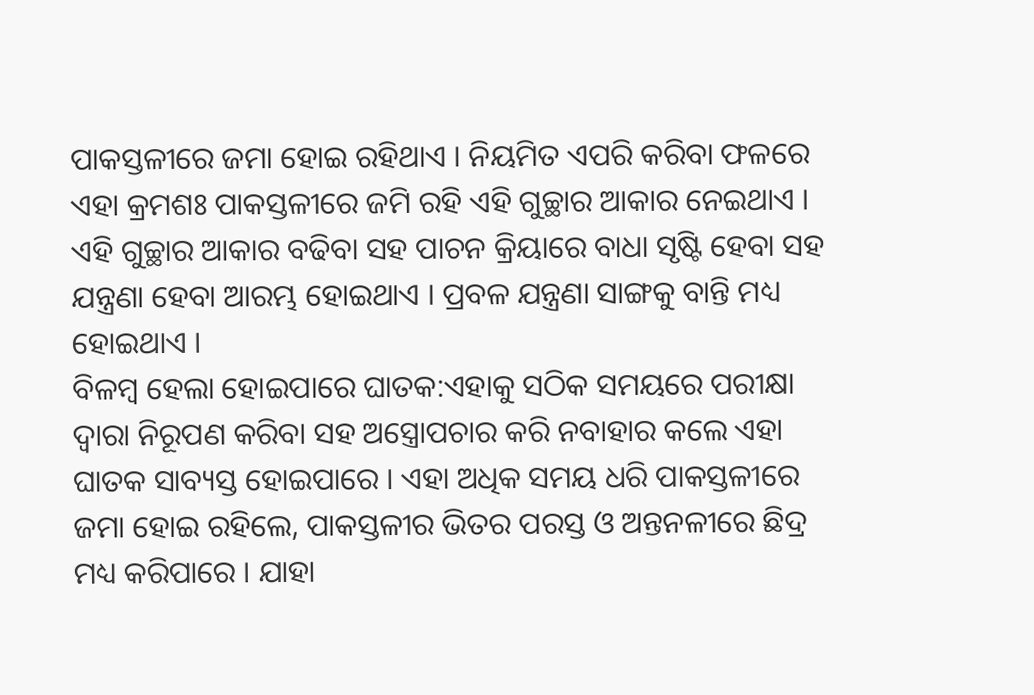ପାକସ୍ତଳୀରେ ଜମା ହୋଇ ରହିଥାଏ । ନିୟମିତ ଏପରି କରିବା ଫଳରେ ଏହା କ୍ରମଶଃ ପାକସ୍ତଳୀରେ ଜମି ରହି ଏହି ଗୁଚ୍ଛାର ଆକାର ନେଇଥାଏ । ଏହି ଗୁଚ୍ଛାର ଆକାର ବଢିବା ସହ ପାଚନ କ୍ରିୟାରେ ବାଧା ସୃଷ୍ଟି ହେବା ସହ ଯନ୍ତ୍ରଣା ହେବା ଆରମ୍ଭ ହୋଇଥାଏ । ପ୍ରବଳ ଯନ୍ତ୍ରଣା ସାଙ୍ଗକୁ ବାନ୍ତି ମଧ୍ୟ ହୋଇଥାଏ ।
ବିଳମ୍ବ ହେଲା ହୋଇପାରେ ଘାତକ:ଏହାକୁ ସଠିକ ସମୟରେ ପରୀକ୍ଷା ଦ୍ବାରା ନିରୂପଣ କରିବା ସହ ଅସ୍ତ୍ରୋପଚାର କରି ନବାହାର କଲେ ଏହା ଘାତକ ସାବ୍ୟସ୍ତ ହୋଇପାରେ । ଏହା ଅଧିକ ସମୟ ଧରି ପାକସ୍ତଳୀରେ ଜମା ହୋଇ ରହିଲେ, ପାକସ୍ତଳୀର ଭିତର ପରସ୍ତ ଓ ଅନ୍ତନଳୀରେ ଛିଦ୍ର ମଧ୍ୟ କରିପାରେ । ଯାହା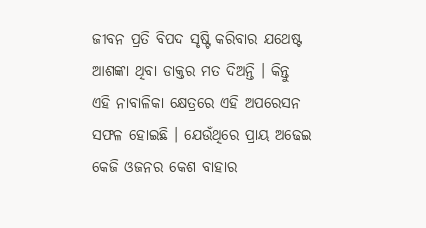ଜୀବନ ପ୍ରତି ବିପଦ ସୃଷ୍ଟି କରିବାର ଯଥେଷ୍ଟ ଆଶଙ୍କା ଥିବା ଡାକ୍ତର ମତ ଦିଅନ୍ତି । କିନ୍ତୁ ଏହି ନାବାଳିକା କ୍ଷେତ୍ରରେ ଏହି ଅପରେସନ ସଫଳ ହୋଇଛି । ଯେଉଁଥିରେ ପ୍ରାୟ ଅଢେଇ କେଜି ଓଜନର କେଶ ବାହାର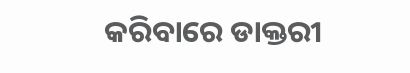କରିବାରେ ଡାକ୍ତରୀ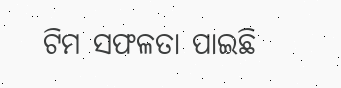ଟିମ ସଫଳତା ପାଇଛି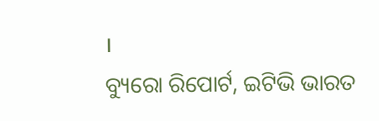।
ବ୍ୟୁରୋ ରିପୋର୍ଟ, ଇଟିଭି ଭାରତ